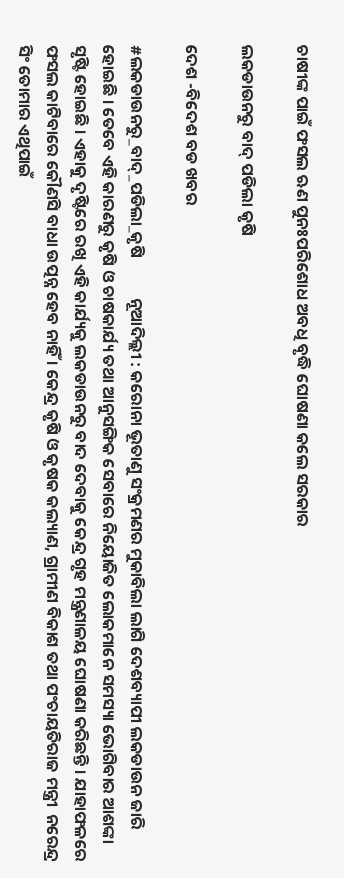ଚାଷୀଙ୍କ ପାଇଁ ଫସଲ ଋଣ ପୁନଃପରିଶୋଧ ଅବଧି ବୃଦ୍ଧି ଘୋଷଣା କଲେ ସରକାର

ଲକଡାଉନରୁ ବାଦ୍ ପଡିଲା କୃଷି

ଦେଶ -ବିଦେଶ ବଡ ଖବର

#ଲକଡାଉନରୁ_ବାଦ୍_ପଡିଲା_କୃଷି           ନୂଆଦିଲ୍ଲୀ : କରୋନା ଭୂତାଣୁ ସଂକ୍ରମଣର ମୁକାବିଲା ଲାଗି ଦେଶବ୍ୟାପୀ ଲକଡାଉନ ଜାରି ହୋଇଛି । ତେବେ ଏହି କାରଣରୁ କୃଷି ଓ ଚାଷକାର୍ଯ୍ୟ ତଥା ଆନୁସଙ୍ଗିକ ସେବାରେ ନିୟୋଜିତ ଲୋକମାନେ ସମସ୍ୟା ଭୋଗିବାର ଆଶଙ୍କା ସୃଷ୍ଟି ହୋଇଛି । ଏହାକୁ ଦୃଷ୍ଟିରେ ରଖି ଏହି କାର୍ଯ୍ୟକୁ ଲକଡାଉନରୁ ବାଦ ଦେବାକୁ କେନ୍ଦ୍ର ଗୃହ ମନ୍ତ୍ରଣାଳୟ ଘୋଷଣା କରିଛନ୍ତି । ଯାହାଫଳରେ ଫସଲ କାଟିବାରେ କୌଣସି ବାଧା ଉତ୍ପନ୍ନ ହେବ ନାହିଁ । କେନ୍ଦ୍ର କୃଷି ଓ କୃଷକ କଲ୍ୟାଣ, ଗ୍ରାମୀଣ ବିକାଶ ତଥା ପଂଚାୟତିରାଜ ମନ୍ତ୍ରୀ  ନରେନ୍ଦ୍ର ସିଂ ତୋମାର ଏଥିପାଇଁ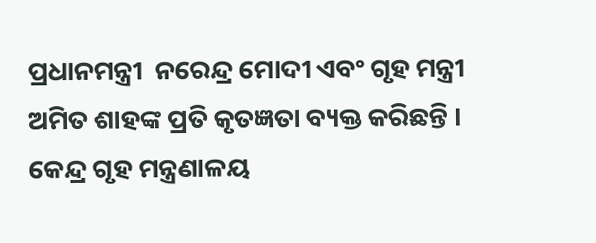ପ୍ରଧାନମନ୍ତ୍ରୀ  ନରେନ୍ଦ୍ର ମୋଦୀ ଏବଂ ଗୃହ ମନ୍ତ୍ରୀ ଅମିତ ଶାହଙ୍କ ପ୍ରତି କୃତଜ୍ଞତା ବ୍ୟକ୍ତ କରିଛନ୍ତି ।
କେନ୍ଦ୍ର ଗୃହ ମନ୍ତ୍ରଣାଳୟ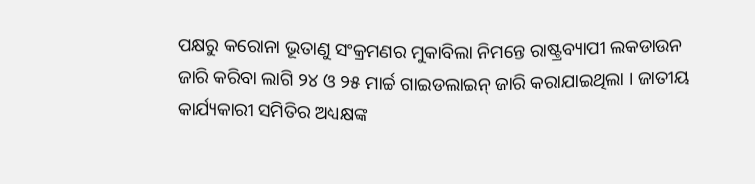ପକ୍ଷରୁ କରୋନା ଭୂତାଣୁ ସଂକ୍ରମଣର ମୁକାବିଲା ନିମନ୍ତେ ରାଷ୍ଟ୍ରବ୍ୟାପୀ ଲକଡାଉନ ଜାରି କରିବା ଲାଗି ୨୪ ଓ ୨୫ ମାର୍ଚ୍ଚ ଗାଇଡଲାଇନ୍ ଜାରି କରାଯାଇଥିଲା । ଜାତୀୟ କାର୍ଯ୍ୟକାରୀ ସମିତିର ଅଧ୍ୟକ୍ଷଙ୍କ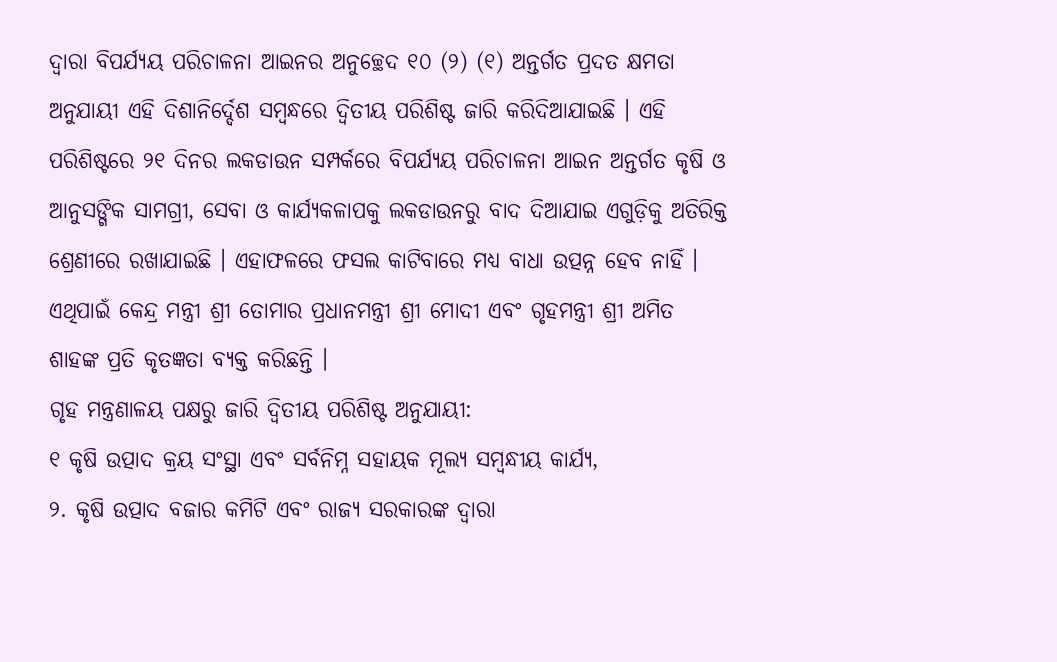ଦ୍ୱାରା ବିପର୍ଯ୍ୟୟ ପରିଚାଳନା ଆଇନର ଅନୁଚ୍ଛେଦ ୧୦ (୨) (୧) ଅନ୍ତର୍ଗତ ପ୍ରଦତ କ୍ଷମତା ଅନୁଯାୟୀ ଏହି ଦିଶାନିର୍ଦ୍ଦେଶ ସମ୍ବନ୍ଧରେ ଦ୍ୱିତୀୟ ପରିଶିଷ୍ଟ ଜାରି କରିଦିଆଯାଇଛି । ଏହି ପରିଶିଷ୍ଟରେ ୨୧ ଦିନର ଲକଡାଉନ ସମ୍ପର୍କରେ ବିପର୍ଯ୍ୟୟ ପରିଚାଳନା ଆଇନ ଅନ୍ତର୍ଗତ କୃଷି ଓ ଆନୁସଙ୍ଗିକ ସାମଗ୍ରୀ, ସେବା ଓ କାର୍ଯ୍ୟକଳାପକୁ ଲକଡାଉନରୁ ବାଦ ଦିଆଯାଇ ଏଗୁଡ଼ିକୁ ଅତିରିକ୍ତ ଶ୍ରେଣୀରେ ରଖାଯାଇଛି । ଏହାଫଳରେ ଫସଲ କାଟିବାରେ ମଧ୍ୟ ବାଧା ଉତ୍ପନ୍ନ ହେବ ନାହିଁ । ଏଥିପାଇଁ କେନ୍ଦ୍ର ମନ୍ତ୍ରୀ ଶ୍ରୀ ତୋମାର ପ୍ରଧାନମନ୍ତ୍ରୀ ଶ୍ରୀ ମୋଦୀ ଏବଂ ଗୃହମନ୍ତ୍ରୀ ଶ୍ରୀ ଅମିତ ଶାହଙ୍କ ପ୍ରତି କୃତଜ୍ଞତା ବ୍ୟକ୍ତ କରିଛନ୍ତି ।
ଗୃହ ମନ୍ତ୍ରଣାଳୟ ପକ୍ଷରୁ ଜାରି ଦ୍ୱିତୀୟ ପରିଶିଷ୍ଟ ଅନୁଯାୟୀ:
୧ କୃଷି ଉତ୍ପାଦ କ୍ରୟ ସଂସ୍ଥା ଏବଂ ସର୍ବନିମ୍ନ ସହାୟକ ମୂଲ୍ୟ ସମ୍ବନ୍ଧୀୟ କାର୍ଯ୍ୟ,
୨. କୃଷି ଉତ୍ପାଦ ବଜାର କମିଟି ଏବଂ ରାଜ୍ୟ ସରକାରଙ୍କ ଦ୍ୱାରା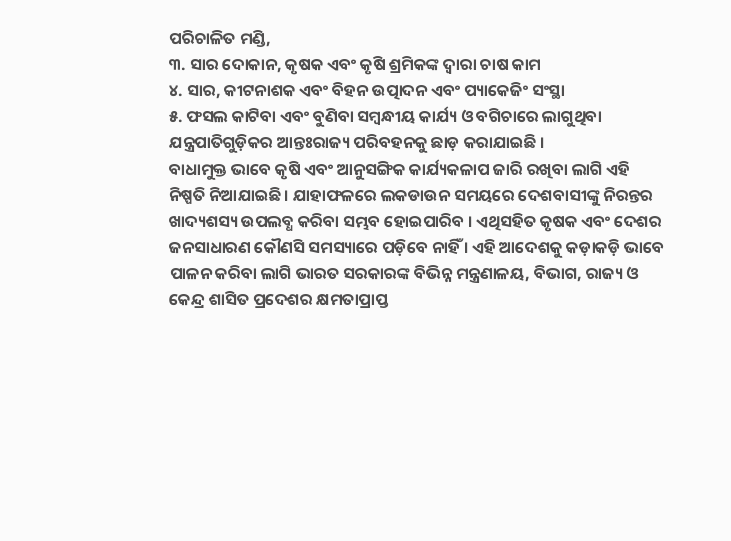ପରିଚାଳିତ ମଣ୍ଡି,
୩. ସାର ଦୋକାନ, କୃଷକ ଏବଂ କୃଷି ଶ୍ରମିକଙ୍କ ଦ୍ୱାରା ଚାଷ କାମ
୪. ସାର, କୀଟନାଶକ ଏବଂ ବିହନ ଉତ୍ପାଦନ ଏବଂ ପ୍ୟାକେଜିଂ ସଂସ୍ଥା
୫. ଫସଲ କାଟିବା ଏବଂ ବୁଣିବା ସମ୍ବନ୍ଧୀୟ କାର୍ଯ୍ୟ ଓ ବଗିଚାରେ ଲାଗୁଥିବା ଯନ୍ତ୍ରପାତିଗୁଡ଼ିକର ଆନ୍ତଃରାଜ୍ୟ ପରିବହନକୁ ଛାଡ଼ କରାଯାଇଛି ।
ବାଧାମୁକ୍ତ ଭାବେ କୃଷି ଏବଂ ଆନୁସଙ୍ଗିକ କାର୍ଯ୍ୟକଳାପ ଜାରି ରଖିବା ଲାଗି ଏହି ନିଷ୍ପତି ନିଆଯାଇଛି । ଯାହାଫଳରେ ଲକଡାଉନ ସମୟରେ ଦେଶବାସୀଙ୍କୁ ନିରନ୍ତର ଖାଦ୍ୟଶସ୍ୟ ଉପଲବ୍ଧ କରିବା ସମ୍ଭବ ହୋଇପାରିବ । ଏଥିସହିତ କୃଷକ ଏବଂ ଦେଶର ଜନସାଧାରଣ କୌଣସି ସମସ୍ୟାରେ ପଡ଼ିବେ ନାହିଁ । ଏହି ଆଦେଶକୁ କଡ଼ାକଡ଼ି ଭାବେ ପାଳନ କରିବା ଲାଗି ଭାରତ ସରକାରଙ୍କ ବିଭିନ୍ନ ମନ୍ତ୍ରଣାଳୟ, ବିଭାଗ, ରାଜ୍ୟ ଓ କେନ୍ଦ୍ର ଶାସିତ ପ୍ରଦେଶର କ୍ଷମତାପ୍ରାପ୍ତ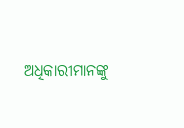ଅଧିକାରୀମାନଙ୍କୁ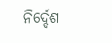ନିର୍ଦ୍ଦେଶ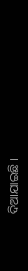ଦିଆଯାଇଛି ।